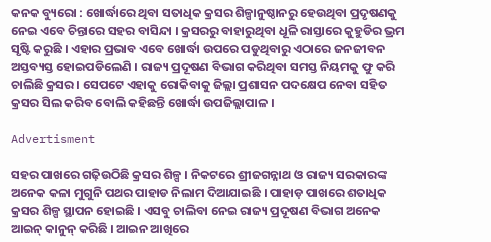କନକ ବ୍ୟୁରୋ : ଖୋର୍ଦ୍ଧାରେ ଥିବା ସତାଧିକ କ୍ରସର ଶିଳ୍ପାନୁଷ୍ଠାନରୁ ହେଉଥିବା ପ୍ରଦୃଷଣକୁ ନେଇ ଏବେ ଚିନ୍ତାରେ ସହର ବାସିନ୍ଦା । କ୍ରସରରୁ ବାହାରୁଥିବା ଧୂଳି ରାସ୍ତାରେ କୁହୁଡିର ଭ୍ରମ ସୃଷ୍ଟି କରୁଛି । ଏହାର ପ୍ରଭାବ ଏବେ ଖୋର୍ଦ୍ଧା ଉପରେ ପଡୁଥିବାରୁ ଏଠାରେ ଜନଜୀବନ ଅସ୍ତବ୍ୟସ୍ତ ହୋଇପଡିଲେଣି । ରାଜ୍ୟ ପ୍ରଦୂଷଣ ବିଭାଗ କରିଥିବା ସମସ୍ତ ନିୟମକୁ ଫୁ କରି ଚାଲିଛି କ୍ରସର । ସେପଟେ ଏହାକୁ ରୋକିବାକୁ ଜିଲ୍ଲା ପ୍ରଶାସନ ପଦକ୍ଷେପ ନେବା ସହିତ କ୍ରସର ସିଲ କରିବ ବୋଲି କହିଛନ୍ତି ଖୋର୍ଦ୍ଧା ଉପଜିଲ୍ଲାପାଳ ।

Advertisment

ସହର ପାଖରେ ଗଢ଼ିଉଠିଛି କ୍ରସର ଶିଳ୍ପ । ନିକଟରେ ଶ୍ରୀଜଗନ୍ନାଥ ଓ ରାଜ୍ୟ ସରକାରଙ୍କ ଅନେକ କଳା ମୁଗୁନି ପଥର ପାହାଡ ନିଲାମ ଦିଆଯାଇଛି । ପାହାଡ଼ ପାଖରେ ଶତାଧିକ କ୍ରସର ଶିଳ୍ପ ସ୍ଥାପନ ହୋଇଛି । ଏସବୁ ଚାଲିବା ନେଇ ରାଜ୍ୟ ପ୍ରଦୂଷଣ ବିଭାଗ ଅନେକ ଆଇନ୍ କାନୁନ୍ କରିଛି । ଆଇନ ଆଖିରେ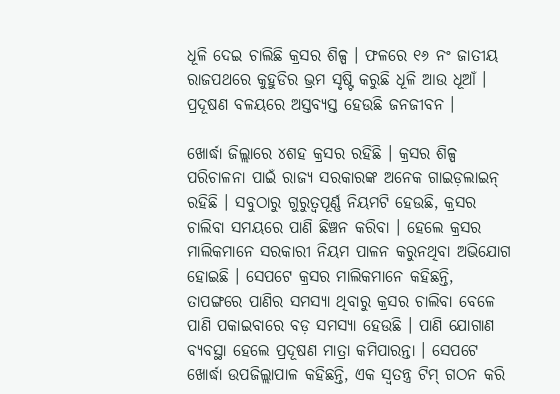ଧୂଳି ଦେଇ ଚାଲିଛି କ୍ରସର ଶିଳ୍ପ । ଫଳରେ ୧୬ ନଂ ଜାତୀୟ ରାଜପଥରେ କୁହୁଡିର ଭ୍ରମ ସୃଷ୍ଟି କରୁଛି ଧୂଳି ଆଉ ଧୂଆଁ । ପ୍ରଦୂଷଣ ବଳୟରେ ଅସ୍ତବ୍ୟସ୍ତ ହେଉଛି ଜନଜୀବନ ।

ଖୋର୍ଦ୍ଧା ଜିଲ୍ଲାରେ ୪ଶହ କ୍ରସର ରହିଛି । କ୍ରସର ଶିଳ୍ପ ପରିଚାଳନା ପାଇଁ ରାଜ୍ୟ ସରକାରଙ୍କ ଅନେକ ଗାଇଡ଼ଲାଇନ୍ ରହିଛି । ସବୁଠାରୁ ଗୁରୁତ୍ୱପୂର୍ଣ୍ଣ ନିୟମଟି ହେଉଛି, କ୍ରସର ଚାଲିବା ସମୟରେ ପାଣି ଛିଞ୍ଚନ କରିବା । ହେଲେ କ୍ରସର ମାଲିକମାନେ ସରକାରୀ ନିୟମ ପାଳନ କରୁନଥିବା ଅଭିଯୋଗ ହୋଇଛି । ସେପଟେ କ୍ରସର ମାଲିକମାନେ କହିଛନ୍ତି, ତାପଙ୍ଗରେ ପାଣିର ସମସ୍ୟା ଥିବାରୁ କ୍ରସର ଚାଲିବା ବେଳେ ପାଣି ପକାଇବାରେ ବଡ଼ ସମସ୍ୟା ହେଉଛି । ପାଣି ଯୋଗାଣ ବ୍ୟବସ୍ଥା ହେଲେ ପ୍ରଦୂଷଣ ମାତ୍ରା କମିପାରନ୍ତା । ସେପଟେ ଖୋର୍ଦ୍ଧା ଉପଜିଲ୍ଲାପାଳ କହିଛନ୍ତି, ଏକ ସ୍ୱତନ୍ତ୍ର ଟିମ୍‌ ଗଠନ କରି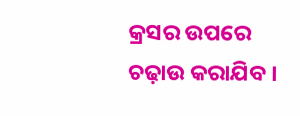କ୍ରସର ଉପରେ ଚଢ଼ାଉ କରାଯିବ ।